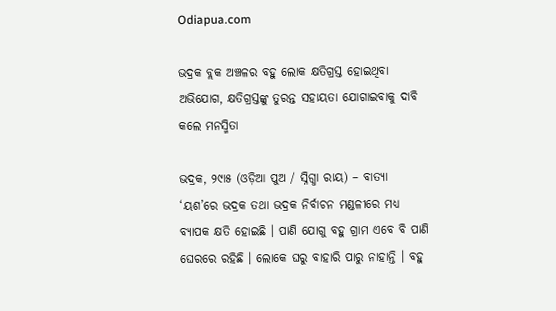Odiapua.com

ଭଦ୍ରକ ବ୍ଲକ ଅଞ୍ଚଳର ବହୁ ଲୋକ କ୍ଷତିଗ୍ରସ୍ତ ହୋଇଥିବା ଅଭିଯୋଗ, କ୍ଷତିଗ୍ରସ୍ତଙ୍କୁ ତୁରନ୍ତ ସହାୟତା ଯୋଗାଇବାକୁ ଦାବି କଲେ ମନସ୍ମିତା

ଭଦ୍ରକ, ୨୯ା୫ (ଓଡ଼ିଆ ପୁଅ / ସ୍ନିଗ୍ଧା ରାୟ) – ବାତ୍ୟା ‘ୟଶ’ରେ ଭଦ୍ରକ ତଥା ଭଦ୍ରକ ନିର୍ବାଚନ ମଣ୍ଡଳୀରେ ମଧ୍ୟ ବ୍ୟାପକ କ୍ଷତି ହୋଇଛି । ପାଣି ଯୋଗୁ ବହୁ ଗ୍ରାମ ଏବେ ବି ପାଣି ଘେରରେ ରହିଛି । ଲୋକେ ଘରୁ ବାହାରି ପାରୁ ନାହାନ୍ତି । ବହୁ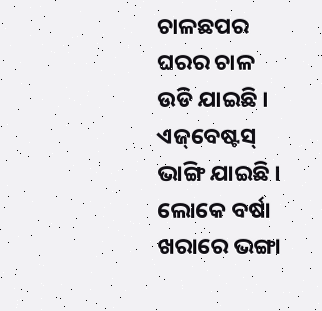ଚାଳଛପର ଘରର ଚାଳ ଉଡି ଯାଇଛି । ଏଜ୍‌ବେଷ୍ଟସ୍ ଭାଙ୍ଗି ଯାଇଛି । ଲୋକେ ବର୍ଷା ଖରାରେ ଭଙ୍ଗା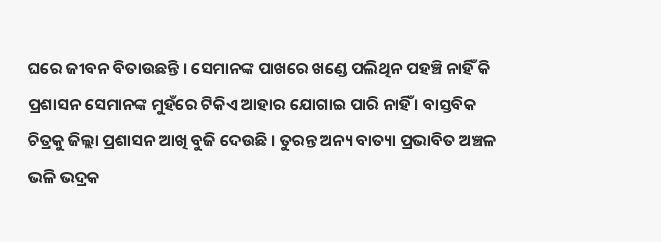ଘରେ ଜୀବନ ବିତାଉଛନ୍ତି । ସେମାନଙ୍କ ପାଖରେ ଖଣ୍ଡେ ପଲିଥିନ ପହଞ୍ଚି ନାହିଁ କି ପ୍ରଶାସନ ସେମାନଙ୍କ ମୁହଁରେ ଟିକିଏ ଆହାର ଯୋଗାଇ ପାରି ନାହିଁ । ବାସ୍ତବିକ ଚିତ୍ରକୁ ଜିଲ୍ଲା ପ୍ରଶାସନ ଆଖି ବୁଜି ଦେଉଛି । ତୁରନ୍ତ ଅନ୍ୟ ବାତ୍ୟା ପ୍ରଭାବିତ ଅଞ୍ଚଳ ଭଳି ଭଦ୍ରକ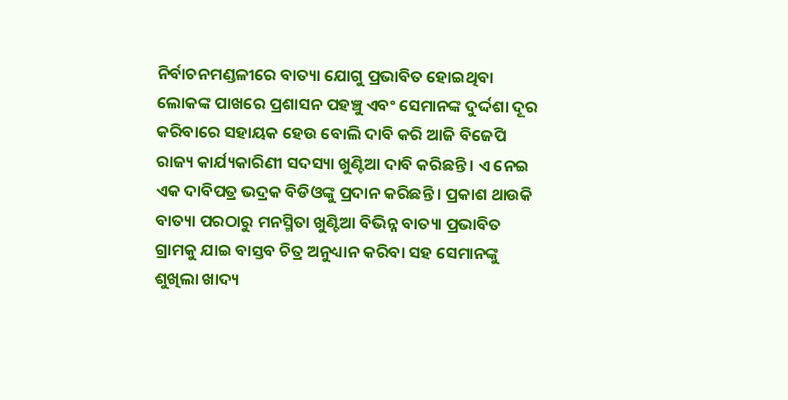ନିର୍ବାଚନମଣ୍ଡଳୀରେ ବାତ୍ୟା ଯୋଗୁ ପ୍ରଭାବିତ ହୋଇଥିବା ଲୋକଙ୍କ ପାଖରେ ପ୍ରଶାସନ ପହଞ୍ଚୁ ଏବଂ ସେମାନଙ୍କ ଦୁର୍ଦ୍ଦଶା ଦୂର କରିବାରେ ସହାୟକ ହେଉ ବୋଲି ଦାବି କରି ଆଜି ବିଜେପି ରାଜ୍ୟ କାର୍ଯ୍ୟକାରିଣୀ ସଦସ୍ୟା ଖୁଣ୍ଟିଆ ଦାବି କରିଛନ୍ତି । ଏ ନେଇ ଏକ ଦାବିପତ୍ର ଭଦ୍ରକ ବିଡିଓଙ୍କୁ ପ୍ରଦାନ କରିଛନ୍ତି । ପ୍ରକାଶ ଥାଉକି ବାତ୍ୟା ପରଠାରୁ ମନସ୍ମିତା ଖୁଣ୍ଟିଆ ବିଭିନ୍ନ ବାତ୍ୟା ପ୍ରଭାବିତ ଗ୍ରାମକୁ ଯାଇ ବାସ୍ତବ ଚିତ୍ର ଅନୁଧ୍ୟାନ କରିବା ସହ ସେମାନଙ୍କୁ ଶୁଖିଲା ଖାଦ୍ୟ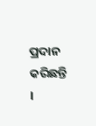ପ୍ରଦାନ କରିଛନ୍ତି ।